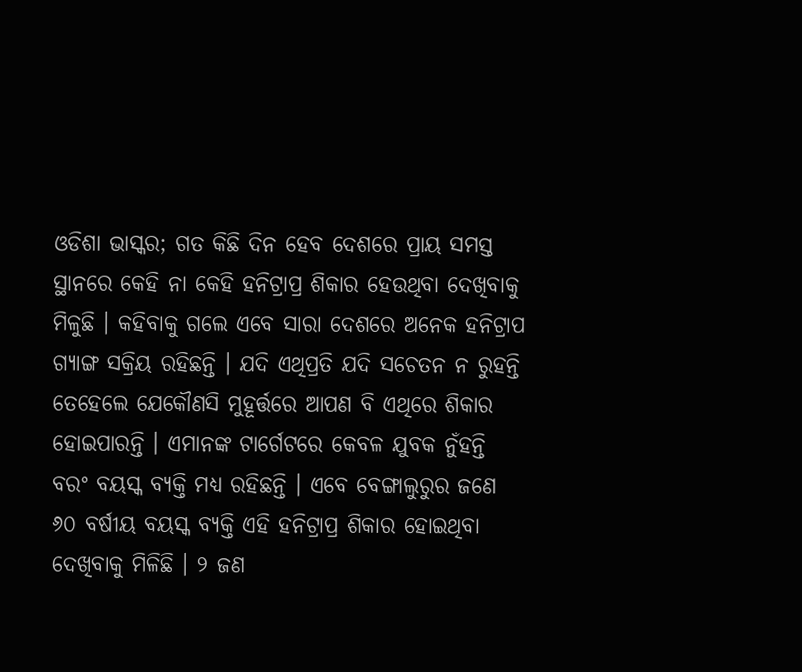ଓଡିଶା ଭାସ୍କର; ଗତ କିଛି ଦିନ ହେବ ଦେଶରେ ପ୍ରାୟ ସମସ୍ତ ସ୍ଥାନରେ କେହି ନା କେହି ହନିଟ୍ରାପ୍ର ଶିକାର ହେଉଥିବା ଦେଖିବାକୁ ମିଳୁଛି । କହିବାକୁ ଗଲେ ଏବେ ସାରା ଦେଶରେ ଅନେକ ହନିଟ୍ରାପ ଗ୍ୟାଙ୍ଗ ସକ୍ରିୟ ରହିଛନ୍ତି । ଯଦି ଏଥିପ୍ରତି ଯଦି ସଚେତନ ନ ରୁହନ୍ତି ତେହେଲେ ଯେକୌଣସି ମୁହୂର୍ତ୍ତରେ ଆପଣ ବି ଏଥିରେ ଶିକାର ହୋଇପାରନ୍ତି । ଏମାନଙ୍କ ଟାର୍ଗେଟରେ କେବଳ ଯୁବକ ନୁଁହନ୍ତି ବରଂ ବୟସ୍କ ବ୍ୟକ୍ତି ମଧ୍ୟ ରହିଛନ୍ତି । ଏବେ ବେଙ୍ଗାଲୁରୁର ଜଣେ ୬୦ ବର୍ଷୀୟ ବୟସ୍କ ବ୍ୟକ୍ତି ଏହି ହନିଟ୍ରାପ୍ର ଶିକାର ହୋଇଥିବା ଦେଖିବାକୁ ମିଳିଛି । ୨ ଜଣ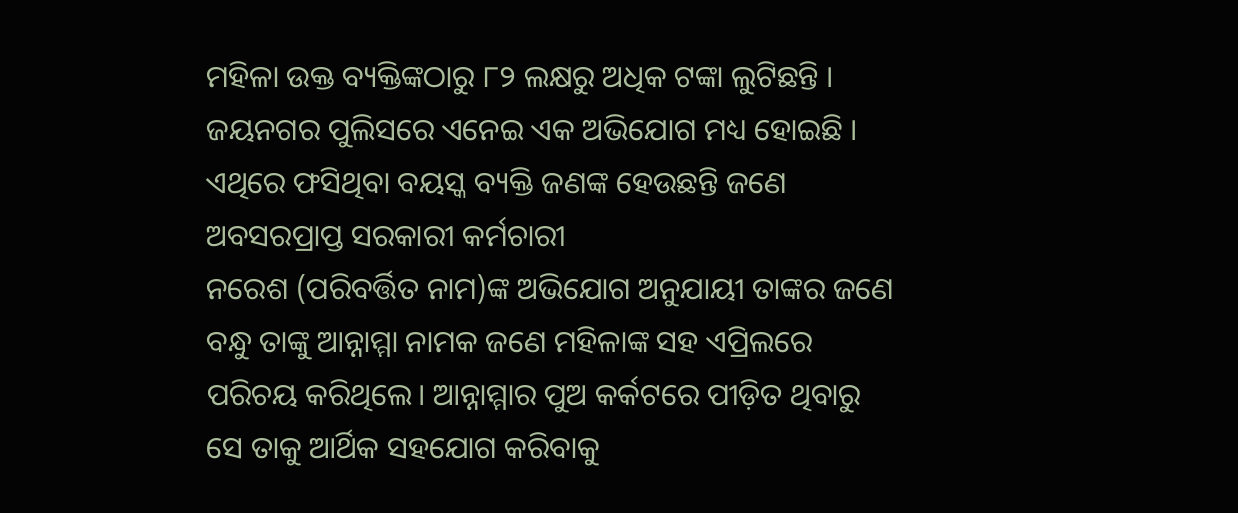ମହିଳା ଉକ୍ତ ବ୍ୟକ୍ତିଙ୍କଠାରୁ ୮୨ ଲକ୍ଷରୁ ଅଧିକ ଟଙ୍କା ଲୁଟିଛନ୍ତି । ଜୟନଗର ପୁଲିସରେ ଏନେଇ ଏକ ଅଭିଯୋଗ ମଧ୍ୟ ହୋଇଛି । ଏଥିରେ ଫସିଥିବା ବୟସ୍କ ବ୍ୟକ୍ତି ଜଣଙ୍କ ହେଉଛନ୍ତି ଜଣେ ଅବସରପ୍ରାପ୍ତ ସରକାରୀ କର୍ମଚାରୀ
ନରେଶ (ପରିବର୍ତ୍ତିତ ନାମ)ଙ୍କ ଅଭିଯୋଗ ଅନୁଯାୟୀ ତାଙ୍କର ଜଣେ ବନ୍ଧୁ ତାଙ୍କୁ ଆନ୍ନାମ୍ମା ନାମକ ଜଣେ ମହିଳାଙ୍କ ସହ ଏପ୍ରିଲରେ ପରିଚୟ କରିଥିଲେ। ଆନ୍ନାମ୍ମାର ପୁଅ କର୍କଟରେ ପୀଡ଼ିତ ଥିବାରୁ ସେ ତାକୁ ଆର୍ଥିକ ସହଯୋଗ କରିବାକୁ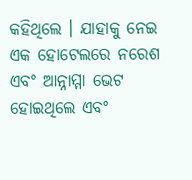କହିଥିଲେ । ଯାହାକୁ ନେଇ ଏକ ହୋଟେଲରେ ନରେଶ ଏବଂ ଆନ୍ନାମ୍ମା ଭେଟ ହୋଇଥିଲେ ଏବଂ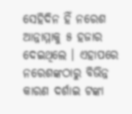ସେହିଦିନ ହିଁ ନରେଶ ଆନ୍ନାମ୍ମାକୁ ୫ ହଜାର ଦେଇଥିଲେ । ଏହାପରେ ନରେଶଙ୍କଠାରୁ ବିଭିନ୍ନ କାରଣ ଦର୍ଶାଇ ଟଙ୍କା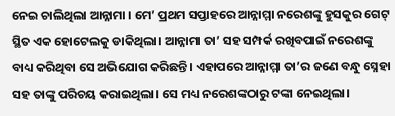ନେଇ ଚାଲିଥିଲା ଆନ୍ନାମା । ମେ’ ପ୍ରଥମ ସପ୍ତାହରେ ଆନ୍ନାମ୍ମା ନରେଶଙ୍କୁ ହୁସକୁର ଗେଟ୍ ସ୍ଥିତ ଏକ ହୋଟେଲକୁ ଡାକିଥିଲା। ଆନ୍ନାମା ତା’ ସହ ସମ୍ପର୍କ ରଖିବପାଇଁ ନରେଶଙ୍କୁ ବାଧ୍ୟ କରିଥିବା ସେ ଅଭିଯୋଗ କରିଛନ୍ତି। ଏହାପରେ ଆନ୍ନାମ୍ମା ତା’ର ଜଣେ ବନ୍ଧୁ ସ୍ନେହା ସହ ତାଙ୍କୁ ପରିଚୟ କରାଇଥିଲା। ସେ ମଧ୍ୟ ନରେଶଙ୍କଠାରୁ ଟଙ୍କା ନେଇଥିଲା।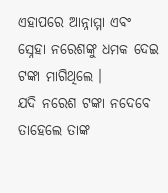ଏହାପରେ ଆନ୍ନାମ୍ମା ଏବଂ ସ୍ନେହା ନରେଶଙ୍କୁ ଧମକ ଦେଇ ଟଙ୍କା ମାଗିଥିଲେ ।
ଯଦି ନରେଶ ଟଙ୍କା ନଦେବେ ତାହେଲେ ତାଙ୍କ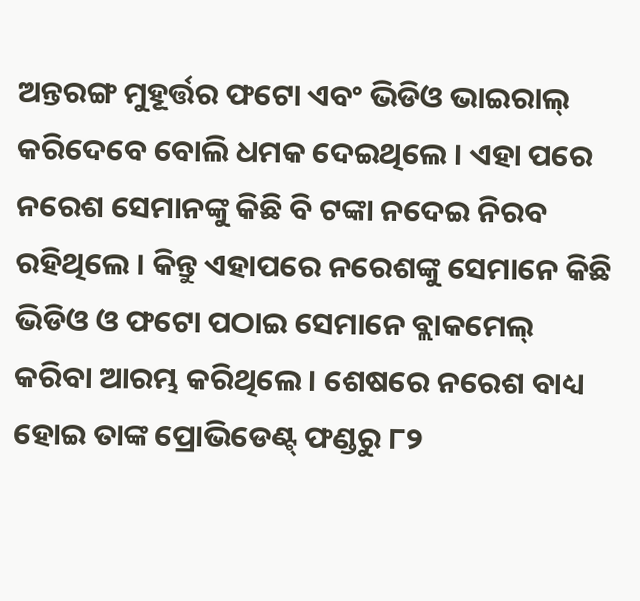ଅନ୍ତରଙ୍ଗ ମୁହୂର୍ତ୍ତର ଫଟୋ ଏବଂ ଭିଡିଓ ଭାଇରାଲ୍ କରିଦେବେ ବୋଲି ଧମକ ଦେଇଥିଲେ । ଏହା ପରେ ନରେଶ ସେମାନଙ୍କୁ କିଛି ବି ଟଙ୍କା ନଦେଇ ନିରବ ରହିଥିଲେ । କିନ୍ତୁ ଏହାପରେ ନରେଶଙ୍କୁ ସେମାନେ କିଛି ଭିଡିଓ ଓ ଫଟୋ ପଠାଇ ସେମାନେ ବ୍ଲାକମେଲ୍ କରିବା ଆରମ୍ଭ କରିଥିଲେ। ଶେଷରେ ନରେଶ ବାଧ୍ୟ ହୋଇ ତାଙ୍କ ପ୍ରୋଭିଡେଣ୍ଟ୍ ଫଣ୍ଡରୁ ୮୨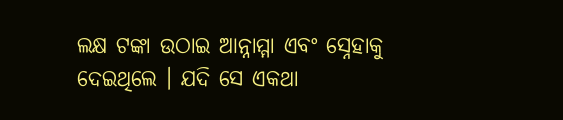ଲକ୍ଷ ଟଙ୍କା ଉଠାଇ ଆନ୍ନାମ୍ମା ଏବଂ ସ୍ନେହାକୁ ଦେଇଥିଲେ । ଯଦି ସେ ଏକଥା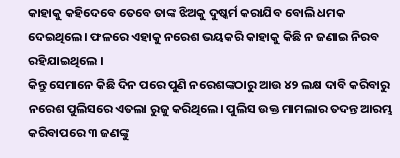କାହାକୁ କହିଦେବେ ତେବେ ତାଙ୍କ ଝିଅକୁ ଦୁଷ୍କର୍ମ କରାଯିବ ବୋଲି ଧମକ ଦେଇଥିଲେ। ଫଳରେ ଏହାକୁ ନରେଶ ଭୟକରି କାହାକୁ କିଛି ନ ଜଣାଇ ନିରବ ରହିଯାଇଥିଲେ ।
କିନ୍ତୁ ସେମାନେ କିଛି ଦିନ ପରେ ପୁଣି ନରେଶଙ୍କଠାରୁ ଆଉ ୪୨ ଲକ୍ଷ ଦାବି କରିବାରୁ ନରେଶ ପୁଲିସରେ ଏତଲା ରୁଜୁ କରିଥିଲେ। ପୁଲିସ ଉକ୍ତ ମାମଲାର ତଦନ୍ତ ଆରମ୍ଭ କରିବାପରେ ୩ ଜଣଙ୍କୁ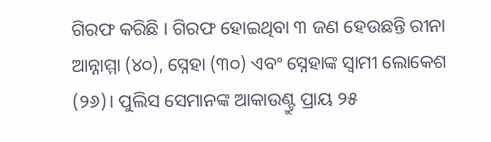ଗିରଫ କରିଛି । ଗିରଫ ହୋଇଥିବା ୩ ଜଣ ହେଉଛନ୍ତି ରୀନା ଆନ୍ନାମ୍ମା (୪୦), ସ୍ନେହା (୩୦) ଏବଂ ସ୍ନେହାଙ୍କ ସ୍ୱାମୀ ଲୋକେଶ (୨୬)। ପୁଲିସ ସେମାନଙ୍କ ଆକାଉଣ୍ଟ୍ରୁ ପ୍ରାୟ ୨୫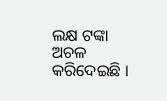ଲକ୍ଷ ଟଙ୍କା ଅଚଳ କରିଦେଇଛି ।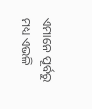ଏମାନେ ପୂର୍ବରୁ ମଧ୍ୟ ଏଭଳି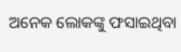ଅନେକ ଲୋକଙ୍କୁ ଫସାଇଥିବା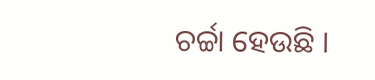ଚର୍ଚ୍ଚା ହେଉଛି ।